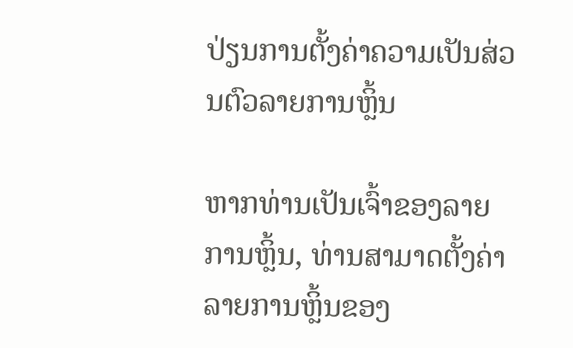ປ່ຽນການຕັ້ງຄ່າຄວາມເປັນສ່ວນຕົວລາຍການຫຼິ້ນ

ຫາກທ່ານເປັນເຈົ້າຂອງລາຍການຫຼິ້ນ, ທ່ານສາມາດຕັ້ງຄ່າລາຍການຫຼິ້ນຂອງ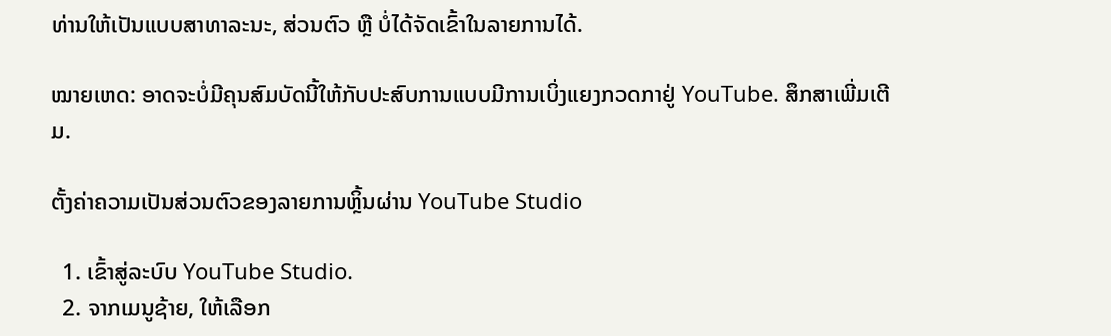ທ່ານໃຫ້ເປັນແບບສາທາລະນະ, ສ່ວນຕົວ ຫຼື ບໍ່ໄດ້ຈັດເຂົ້າໃນລາຍການໄດ້.

ໝາຍເຫດ: ອາດຈະບໍ່ມີຄຸນສົມບັດນີ້ໃຫ້ກັບປະສົບການແບບມີການເບິ່ງແຍງກວດກາຢູ່ YouTube. ສຶກສາເພີ່ມເຕີມ.

ຕັ້ງຄ່າຄວາມເປັນສ່ວນຕົວຂອງລາຍການຫຼິ້ນຜ່ານ YouTube Studio

  1. ເຂົ້າສູ່ລະບົບ YouTube Studio.
  2. ຈາກເມນູຊ້າຍ, ໃຫ້ເລືອກ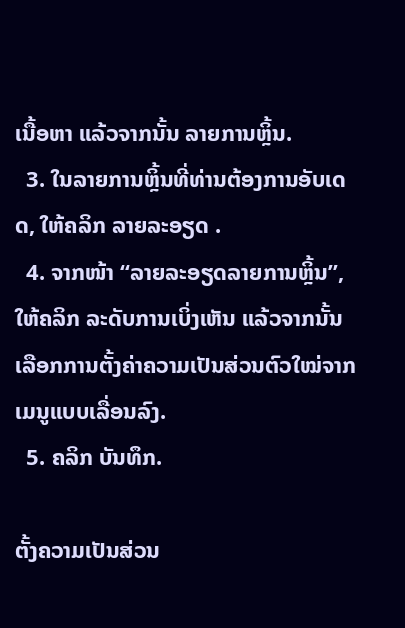ເນື້ອຫາ ແລ້ວຈາກນັ້ນ ລາຍການຫຼິ້ນ.
  3. ໃນລາຍການຫຼິ້ນທີ່ທ່ານຕ້ອງການອັບເດດ, ໃຫ້ຄລິກ ລາຍລະອຽດ .
  4. ຈາກໜ້າ “ລາຍລະອຽດລາຍການຫຼິ້ນ”, ໃຫ້ຄລິກ ລະດັບການເບິ່ງເຫັນ ແລ້ວຈາກນັ້ນ ເລືອກການຕັ້ງຄ່າຄວາມເປັນສ່ວນຕົວໃໝ່ຈາກເມນູແບບເລື່ອນລົງ.
  5. ຄລິກ ບັນທຶກ.

ຕັ້ງຄວາມເປັນສ່ວນ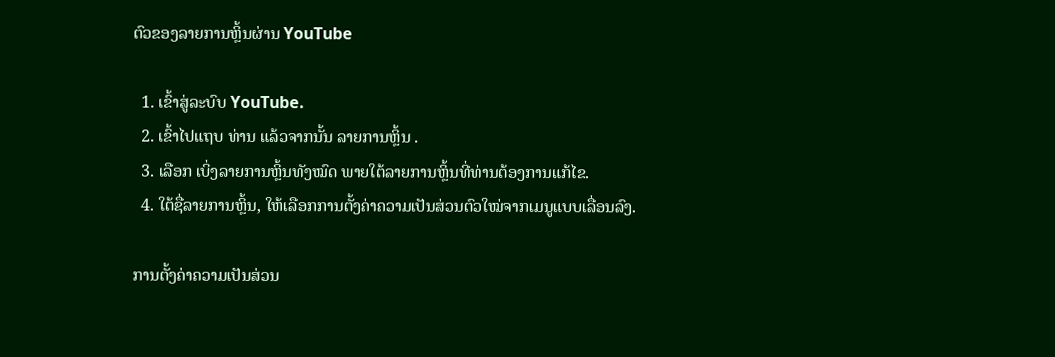ຕົວຂອງລາຍການຫຼິ້ນຜ່ານ YouTube

  1. ເຂົ້າສູ່ລະບົບ YouTube.
  2. ເຂົ້າໄປແຖບ ທ່ານ ແລ້ວຈາກນັ້ນ ລາຍການຫຼິ້ນ .
  3. ເລືອກ ເບິ່ງລາຍການຫຼິ້ນທັງໝົດ ພາຍໃຕ້ລາຍການຫຼິ້ນທີ່ທ່ານຕ້ອງການແກ້ໄຂ.
  4. ໃຕ້ຊື່ລາຍການຫຼິ້ນ, ໃຫ້ເລືອກການຕັ້ງຄ່າຄວາມເປັນສ່ວນຕົວໃໝ່ຈາກເມນູແບບເລື່ອນລົງ.

ການຕັ້ງຄ່າຄວາມເປັນສ່ວນ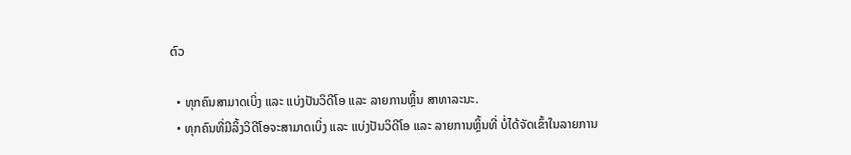ຕົວ

  • ທຸກຄົນສາມາດເບິ່ງ ແລະ ແບ່ງປັນວິດີໂອ ແລະ ລາຍການຫຼິ້ນ ສາທາລະນະ.
  • ທຸກຄົນທີ່ມີລິ້ງວິດີໂອຈະສາມາດເບິ່ງ ແລະ ແບ່ງປັນວິດີໂອ ແລະ ລາຍການຫຼິ້ນທີ່ ບໍ່ໄດ້ຈັດເຂົ້າໃນລາຍການ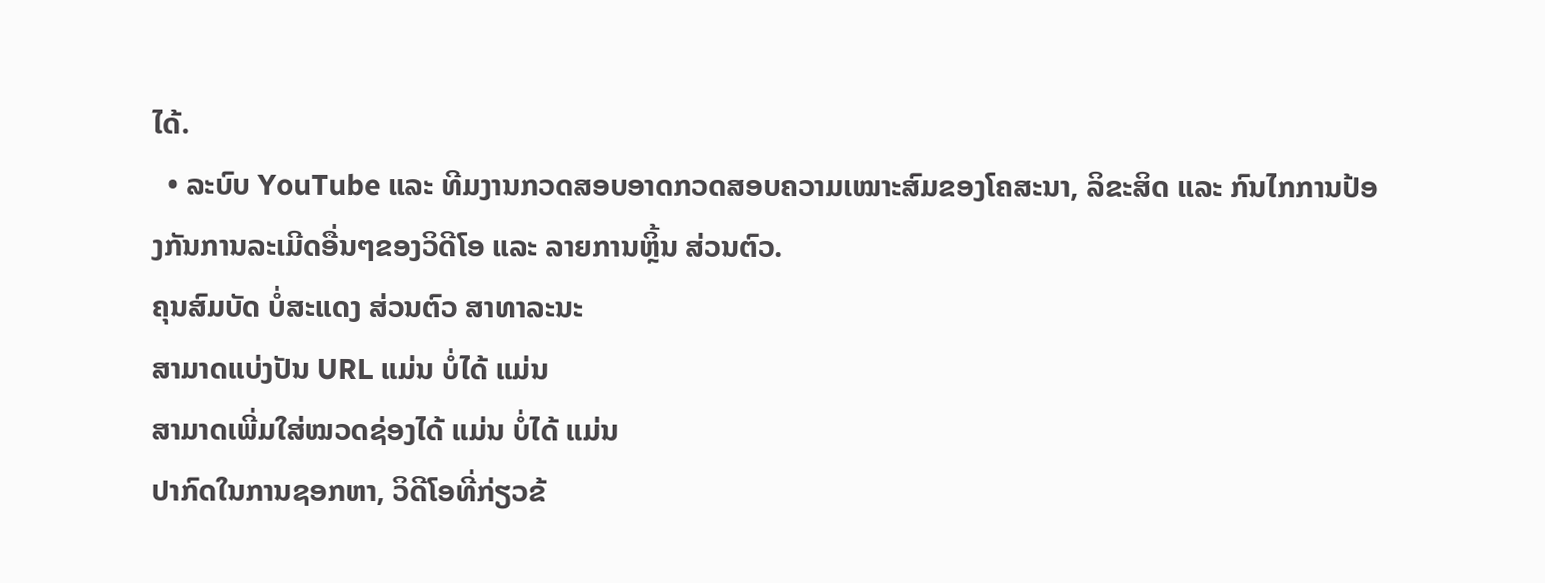ໄດ້.
  • ລະບົບ YouTube ແລະ ທີມງານກວດສອບອາດກວດສອບຄວາມເໝາະສົມຂອງໂຄສະນາ, ລິຂະສິດ ແລະ ກົນໄກການປ້ອງກັນການລະເມີດອື່ນໆຂອງວິດີໂອ ແລະ ລາຍການຫຼິ້ນ ສ່ວນຕົວ.
ຄຸນສົມບັດ ບໍ່ສະແດງ ສ່ວນຕົວ ສາທາລະນະ
ສາມາດແບ່ງປັນ URL ແມ່ນ ບໍ່ໄດ້ ແມ່ນ
ສາມາດເພີ່ມໃສ່ໝວດຊ່ອງໄດ້ ແມ່ນ ບໍ່ໄດ້ ແມ່ນ
ປາກົດໃນການຊອກຫາ, ວິດີໂອທີ່ກ່ຽວຂ້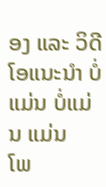ອງ ແລະ ວິດີໂອແນະນຳ ບໍ່ແມ່ນ ບໍ່ແມ່ນ ແມ່ນ
ໂພ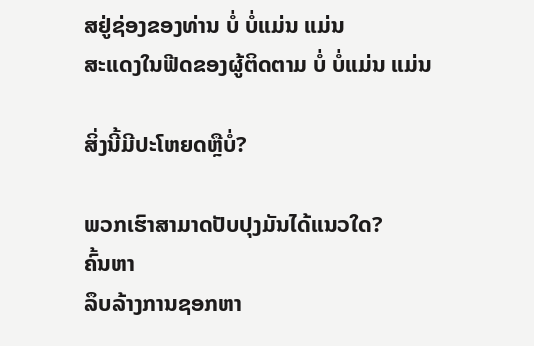ສຢູ່ຊ່ອງຂອງທ່ານ ບໍ່ ບໍ່ແມ່ນ ແມ່ນ
ສະແດງໃນຟີດຂອງຜູ້ຕິດຕາມ ບໍ່ ບໍ່ແມ່ນ ແມ່ນ

ສິ່ງນີ້ມີປະໂຫຍດຫຼືບໍ່?

ພວກເຮົາສາມາດປັບປຸງມັນໄດ້ແນວໃດ?
ຄົ້ນຫາ
ລຶບລ້າງການຊອກຫາ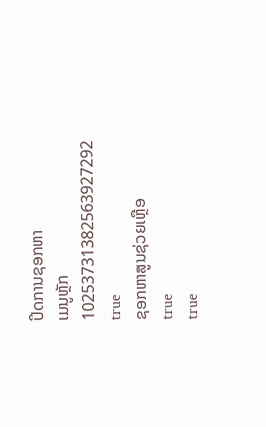ປິດການຊອກຫາ
ເມນູຫຼັກ
10253731382563927292
true
ຊອກຫາສູນຊ່ວຍເຫຼືອ
true
true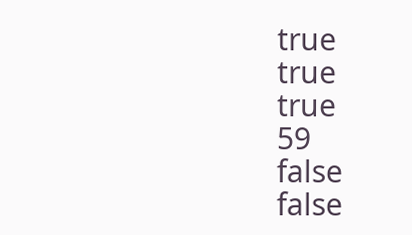true
true
true
59
false
false